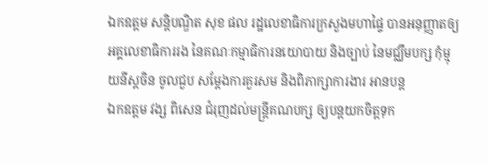ឯកឧត្តម សន្តិបណ្ឌិត សុខ ផល រដ្ឋលេខាធិការក្រសួងមហាផ្ទៃ បានអនុញ្ញាតឲ្យអគ្គលេខាធិការរង នៃគណៈកម្មាធិការនយោបាយ និងច្បាប់ នៃមជ្ឈឹមបក្ស កុំម្មុយនីស្តចិន ចូលជួប សម្តែងការគួរសម និងពិភាក្សាការងារ អានបន្ត
ឯកឧត្តម វង្ស ពិសេន ជំរុញដល់មន្រ្តីគណបក្ស ឲ្យបន្តយកចិត្តទុក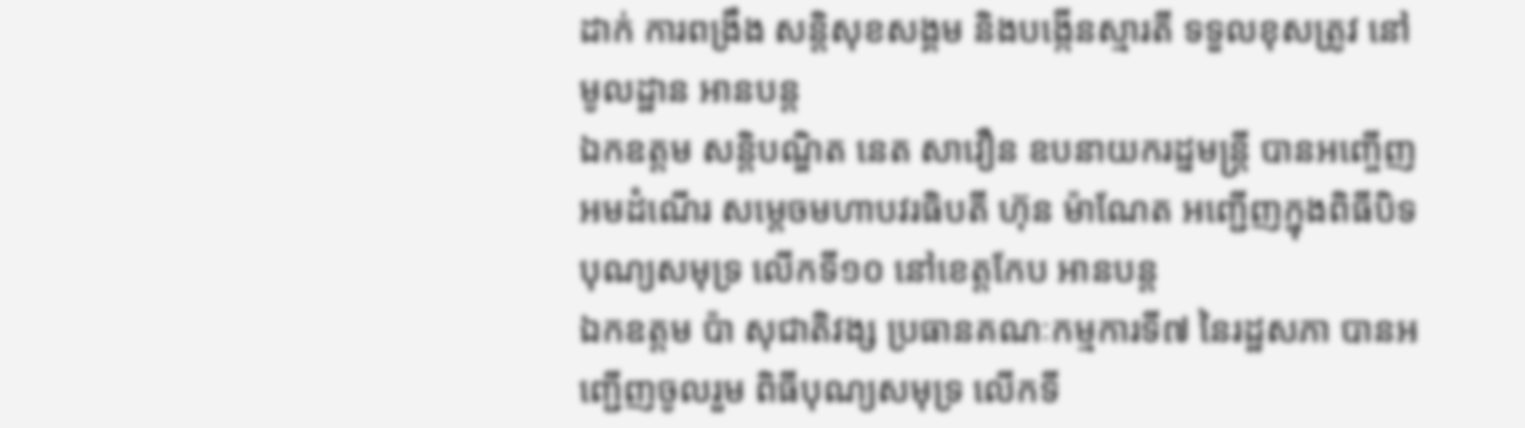ដាក់ ការពង្រឹង សន្តិសុខសង្គម និងបង្កើនស្មារតី ទទួលខុសត្រូវ នៅមូលដ្ឋាន អានបន្ត
ឯកឧត្តម សន្តិបណ្ឌិត នេត សាវឿន ឧបនាយករដ្នមន្ត្រី បានអញ្ចើញអមដំណើរ សម្តេចមហាបវរធិបតី ហ៊ុន ម៉ាណែត អញ្ជេីញក្នុងពិធីបិទបុណ្យសមុទ្រ លើកទី១០ នៅខេត្តកែប អានបន្ត
ឯកឧត្តម ប៉ា សុជាតិវង្ស ប្រធានគណៈកម្មការទី៧ នៃរដ្ឋសភា បានអញ្ជើញចូលរួម ពិធីបុណ្យសមុទ្រ លើកទី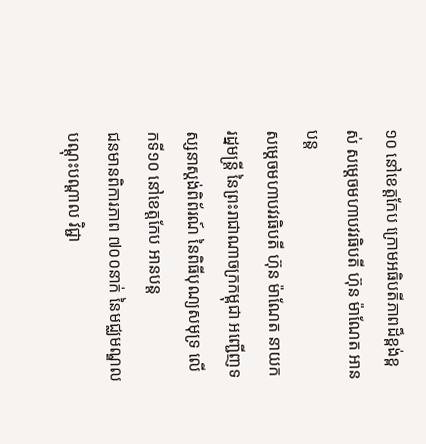១០ នៅខេត្តកែប ក្រោមអធិបតីភាពដ៏ខ្ពង់ខ្ពស់ សម្តេចមហាបវរធិបតី ហ៊ុន ម៉ាណែត អានបន្ត
សម្ដេចមហាបវរធិបតី ហ៊ុន ម៉ាណែត នាយករដ្នមន្ត្រី នៃព្រះរាជាណាចក្រកម្ពុជា អញ្ជើញទស្សនាស្តង់ពិព័រណ៍ នៃពិធីបុណ្យសមុទ្រ លើកទី១០ នៅខេត្តកែប អានបន្ត
ជនមានពិការភាព ៧០០នាក់ នៃមជ្ឈមណ្ឌល បណ្តុះបណ្តាល វិជ្ជា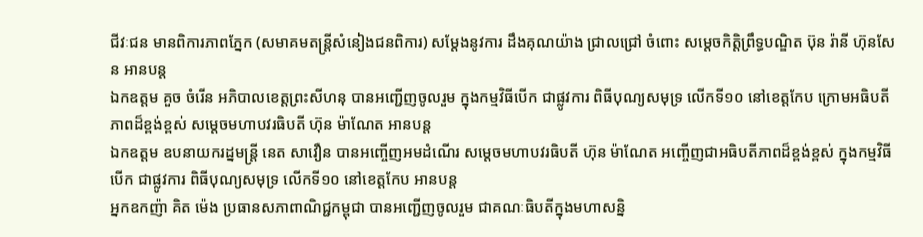ជីវៈជន មានពិការភាពភ្នែក (សមាគមតន្ត្រីសំនៀងជនពិការ) សម្តែងនូវការ ដឹងគុណយ៉ាង ជ្រាលជ្រៅ ចំពោះ សម្តេចកិត្តិព្រឹទ្ធបណ្ឌិត ប៊ុន រ៉ានី ហ៊ុនសែន អានបន្ត
ឯកឧត្តម គួច ចំរើន អភិបាលខេត្តព្រះសីហនុ បានអញ្ជើញចូលរួម ក្នុងកម្មវិធីបើក ជាផ្លូវការ ពិធីបុណ្យសមុទ្រ លើកទី១០ នៅខេត្តកែប ក្រោមអធិបតីភាពដ៏ខ្ពង់ខ្ពស់ សម្តេចមហាបវរធិបតី ហ៊ុន ម៉ាណែត អានបន្ត
ឯកឧត្តម ឧបនាយករដ្នមន្ត្រី នេត សាវឿន បានអញ្ចើញអមដំណើរ សម្តេចមហាបវរធិបតី ហ៊ុន ម៉ាណែត អញ្ចើញជាអធិបតីភាពដ៏ខ្ពង់ខ្ពស់ ក្នុងកម្មវិធីបើក ជាផ្លូវការ ពិធីបុណ្យសមុទ្រ លើកទី១០ នៅខេត្តកែប អានបន្ត
អ្នកឧកញ៉ា គិត ម៉េង ប្រធានសភាពាណិជ្ជកម្ពុជា បានអញ្ជើញចូលរួម ជាគណៈធិបតីក្នុងមហាសន្និ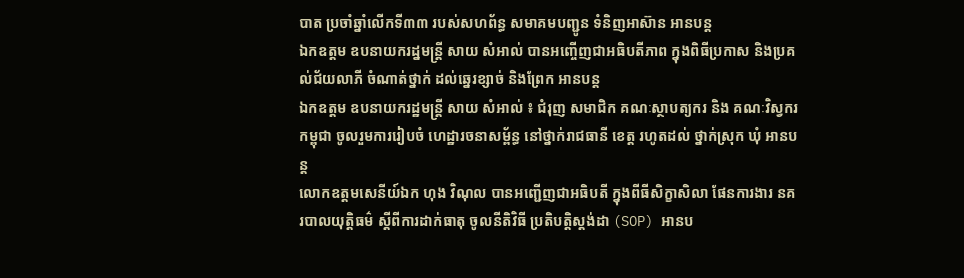បាត ប្រចាំឆ្នាំលើកទី៣៣ របស់សហព័ន្ធ សមាគមបញ្ជូន ទំនិញអាស៊ាន អានបន្ត
ឯកឧត្តម ឧបនាយករដ្នមន្ត្រី សាយ សំអាល់ បានអញ្ចើញជាអធិបតីភាព ក្នុងពិធីប្រកាស និងប្រគល់ជ័យលាភី ចំណាត់ថ្នាក់ ដល់ឆ្នេរខ្សាច់ និងព្រែក អានបន្ត
ឯកឧត្តម ឧបនាយករដ្ឋមន្ត្រី សាយ សំអាល់ ៖ ជំរុញ សមាជិក គណៈស្ថាបត្យករ និង គណៈវិស្វករកម្ពុជា ចូលរួមការរៀបចំ ហេដ្ឋារចនាសម្ព័ន្ធ នៅថ្នាក់រាជធានី ខេត្ត រហូតដល់ ថ្នាក់ស្រុក ឃុំ អានបន្ត
លោកឧត្តមសេនីយ៍ឯក ហុង វិណុល បានអញ្ជើញជាអធិបតី ក្នុងពីធីសិក្ខាសិលា ផែនការងារ នគរបាលយុត្តិធម៌ ស្តីពីការដាក់ធាតុ ចូលនីតិវិធី ប្រតិបត្តិស្តង់ដា (SOP) អានប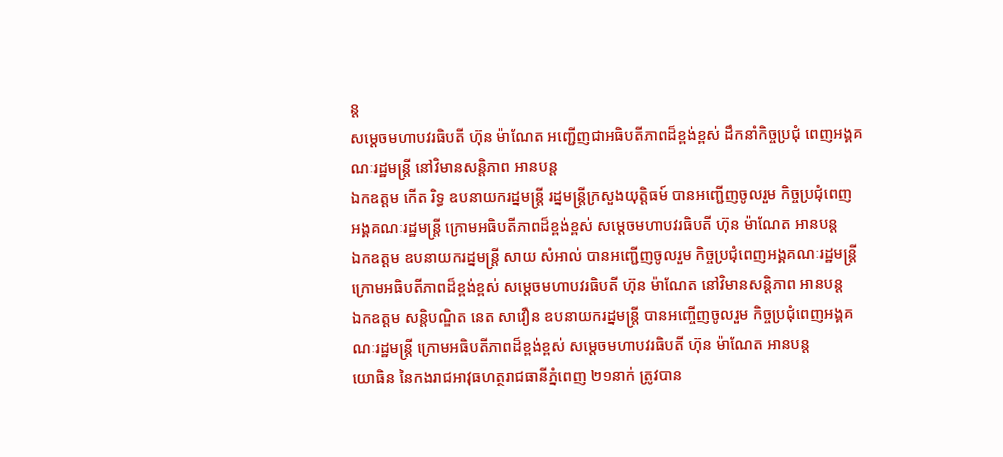ន្ត
សម្ដេចមហាបវរធិបតី ហ៊ុន ម៉ាណែត អញ្ជើញជាអធិបតីភាពដ៏ខ្ពង់ខ្ពស់ ដឹកនាំកិច្ចប្រជុំ ពេញអង្គគណៈរដ្ឋមន្ត្រី នៅវិមានសន្តិភាព អានបន្ត
ឯកឧត្តម កើត រិទ្ធ ឧបនាយករដ្នមន្ត្រី រដ្នមន្ត្រីក្រសួងយុត្តិធម៍ បានអញ្ជើញចូលរួម កិច្ចប្រជុំពេញ អង្គគណៈរដ្ឋមន្ត្រី ក្រោមអធិបតីភាពដ៏ខ្ពង់ខ្ពស់ សម្តេចមហាបវរធិបតី ហ៊ុន ម៉ាណែត អានបន្ត
ឯកឧត្តម ឧបនាយករដ្នមន្ត្រី សាយ សំអាល់ បានអញ្ជើញចូលរួម កិច្ចប្រជុំពេញអង្គគណៈរដ្ឋមន្ត្រី ក្រោមអធិបតីភាពដ៏ខ្ពង់ខ្ពស់ សម្តេចមហាបវរធិបតី ហ៊ុន ម៉ាណែត នៅវិមានសន្តិភាព អានបន្ត
ឯកឧត្តម សន្តិបណ្ឌិត នេត សាវឿន ឧបនាយករដ្នមន្ត្រី បានអញ្ចើញចូលរួម កិច្ចប្រជុំពេញអង្គគណៈរដ្ឋមន្ត្រី ក្រោមអធិបតីភាពដ៏ខ្ពង់ខ្ពស់ សម្តេចមហាបវរធិបតី ហ៊ុន ម៉ាណែត អានបន្ត
យោធិន នៃកងរាជអាវុធហត្ថរាជធានីភ្នំពេញ ២១នាក់ ត្រូវបាន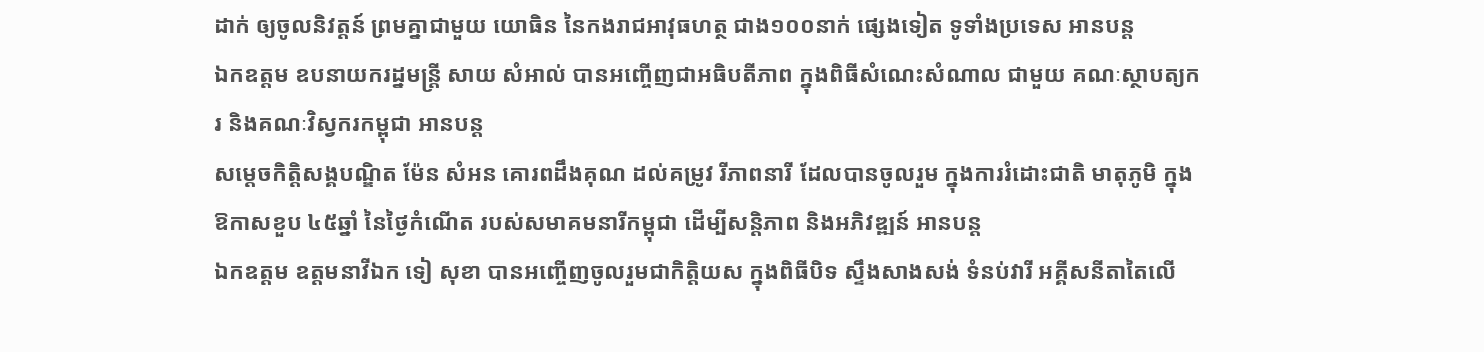ដាក់ ឲ្យចូលនិវត្តន៍ ព្រមគ្នាជាមួយ យោធិន នៃកងរាជអាវុធហត្ថ ជាង១០០នាក់ ផ្សេងទៀត ទូទាំងប្រទេស អានបន្ត
ឯកឧត្តម ឧបនាយករដ្នមន្ត្រី សាយ សំអាល់ បានអញ្ចើញជាអធិបតីភាព ក្នុងពិធីសំណេះសំណាល ជាមួយ គណៈស្ថាបត្យករ និងគណៈវិស្វករកម្ពុជា អានបន្ត
សម្តេចកិត្តិសង្គបណ្ឌិត ម៉ែន សំអន គោរពដឹងគុណ ដល់គម្រូវ រីភាពនារី ដែលបានចូលរួម ក្នុងការរំដោះជាតិ មាតុភូមិ ក្នុងឱកាសខួប ៤៥ឆ្នាំ នៃថ្ងៃកំណើត របស់សមាគមនារីកម្ពុជា ដើម្បីសន្តិភាព និងអភិវឌ្ឍន៍ អានបន្ត
ឯកឧត្តម ឧត្តមនាវីឯក ទៀ សុខា បានអញ្ចើញចូលរួមជាកិត្តិយស ក្នុងពិធីបិទ ស្ទឹងសាងសង់ ទំនប់វារី អគ្គីសនីតាតៃលើ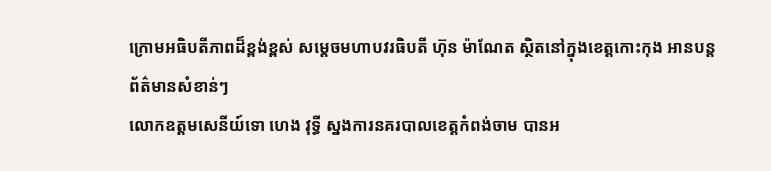ក្រោមអធិបតីភាពដ៏ខ្ពង់ខ្ពស់ សម្តេចមហាបវរធិបតី ហ៊ុន ម៉ាណែត ស្ថិតនៅក្នុងខេត្តកោះកុង អានបន្ត
ព័ត៌មានសំខាន់ៗ
លោកឧត្តមសេនីយ៍ទោ ហេង វុទ្ធី ស្នងការនគរបាលខេត្តកំពង់ចាម បានអ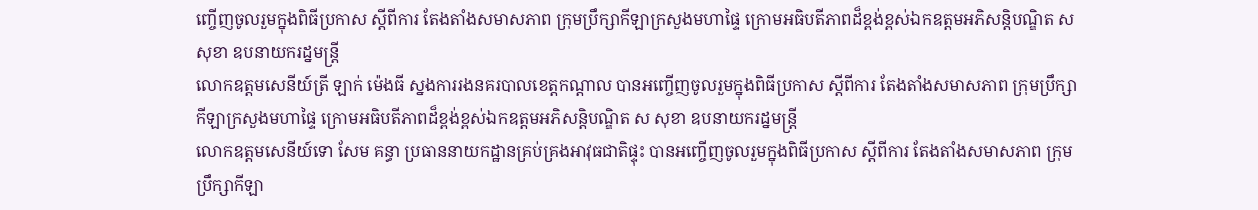ញ្ចើញចូលរួមក្នុងពិធីប្រកាស ស្តីពីការ តែងតាំងសមាសភាព ក្រុមប្រឹក្សាកីឡាក្រសួងមហាផ្ទៃ ក្រោមអធិបតីភាពដ៏ខ្ពង់ខ្ពស់ឯកឧត្តមអភិសន្តិបណ្ឌិត ស សុខា ឧបនាយករដ្នមន្ត្រី
លោកឧត្តមសេនីយ៍ត្រី ឡាក់ ម៉េងធី ស្នងការរងនគរបាលខេត្តកណ្ដាល បានអញ្ចើញចូលរួមក្នុងពិធីប្រកាស ស្តីពីការ តែងតាំងសមាសភាព ក្រុមប្រឹក្សាកីឡាក្រសួងមហាផ្ទៃ ក្រោមអធិបតីភាពដ៏ខ្ពង់ខ្ពស់ឯកឧត្តមអភិសន្តិបណ្ឌិត ស សុខា ឧបនាយករដ្នមន្ត្រី
លោកឧត្តមសេនីយ៍ទោ សែម គន្ធា ប្រធាននាយកដ្ឋានគ្រប់គ្រងអាវុធជាតិផ្ទុះ បានអញ្ចើញចូលរួមក្នុងពិធីប្រកាស ស្តីពីការ តែងតាំងសមាសភាព ក្រុមប្រឹក្សាកីឡា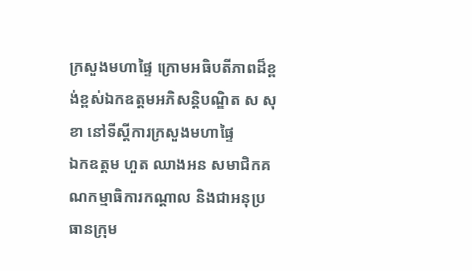ក្រសួងមហាផ្ទៃ ក្រោមអធិបតីភាពដ៏ខ្ពង់ខ្ពស់ឯកឧត្តមអភិសន្តិបណ្ឌិត ស សុខា នៅទីស្តីការក្រសួងមហាផ្ទៃ
ឯកឧត្តម ហួត ឈាងអន សមាជិកគណកម្មាធិការកណ្ដាល និងជាអនុប្រធានក្រុម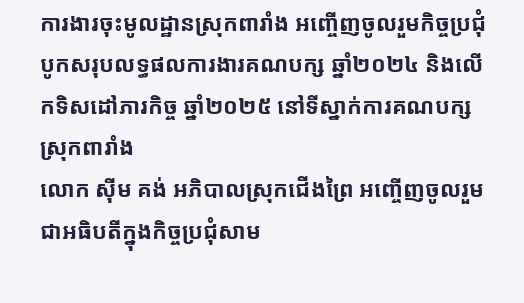ការងារចុះមូលដ្ឋានស្រុកពារាំង អញ្ចើញចូលរួមកិច្ចប្រជុំ បូកសរុបលទ្ធផលការងារគណបក្ស ឆ្នាំ២០២៤ និងលើកទិសដៅភារកិច្ច ឆ្នាំ២០២៥ នៅទីស្នាក់ការគណបក្សស្រុកពារាំង
លោក ស៊ីម គង់ អភិបាលស្រុកជើងព្រៃ អញ្ចើញចូលរួមជាអធិបតីក្នុងកិច្ចប្រជុំសាម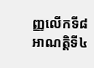ញ្ញលើកទី៨ អាណត្តិទី៤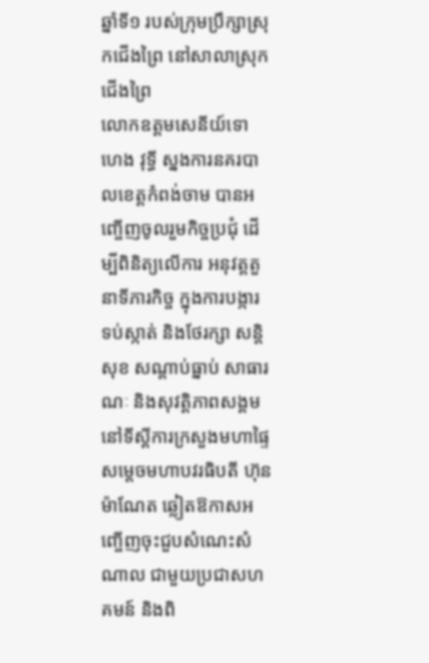ឆ្នាំទី១ របស់ក្រុមប្រឹក្សាស្រុកជើងព្រៃ នៅសាលាស្រុកជើងព្រៃ
លោកឧត្តមសេនីយ៍ទោ ហេង វុទ្ធី ស្នងការនគរបាលខេត្តកំពង់ចាម បានអញ្ចើញចូលរួមកិច្ចប្រជុំ ដើម្បីពិនិត្យលើការ អនុវត្តតួនាទីភារកិច្ច ក្នុងការបង្ការ ទប់ស្កាត់ និងថែរក្សា សន្តិសុខ សណ្តាប់ធ្នាប់ សាធារណៈ និងសុវត្ដិភាពសង្គម នៅទីស្ដីការក្រសួងមហាផ្ទៃ
សម្តេចមហាបវរធិបតី ហ៊ុន ម៉ាណែត ឆ្លៀតឱកាសអញ្ចើញចុះជួបសំណេះសំណាល ជាមួយប្រជាសហគមន៍ និងពិ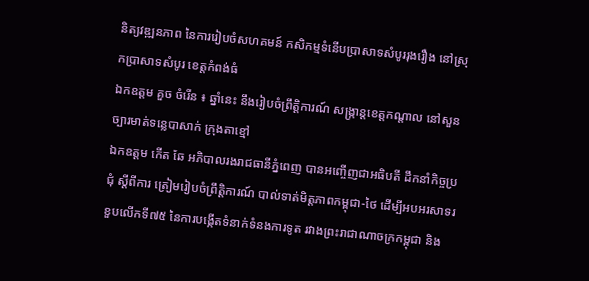និត្យវឌ្ឍនភាព នៃការរៀបចំសហគមន៍ កសិកម្មទំនើបប្រាសាទសំបូររុងរឿង នៅស្រុកប្រាសាទសំបូរ ខេត្តកំពង់ធំ
ឯកឧត្តម គួច ចំរើន ៖ ឆ្នាំនេះ នឹងរៀបចំព្រឹត្តិការណ៍ សង្ក្រាន្តខេត្តកណ្តាល នៅសួនច្បារមាត់ទន្លេបាសាក់ ក្រុងតាខ្មៅ
ឯកឧត្តម កើត ឆែ អភិបាលរងរាជធានីភ្នំពេញ បានអញ្ចើញជាអធិបតី ដឹកនាំកិច្ចប្រជុំ ស្តីពីការ ត្រៀមរៀបចំព្រឹត្តិការណ៍ បាល់ទាត់មិត្តភាពកម្ពុជា-ថៃ ដើម្បីអបអរសាទរខួបលើកទី៧៥ នៃការបង្កើតទំនាក់ទំនងការទូត រវាងព្រះរាជាណាចក្រកម្ពុជា និង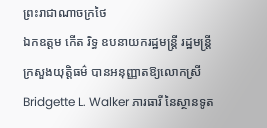ព្រះរាជាណាចក្រថៃ
ឯកឧត្តម កើត រិទ្ធ ឧបនាយករដ្ឋមន្ត្រី រដ្ឋមន្រ្តីក្រសួងយុត្តិធម៌ បានអនុញ្ញាតឱ្យលោកស្រី Bridgette L. Walker ភារធារី នៃស្ថានទូត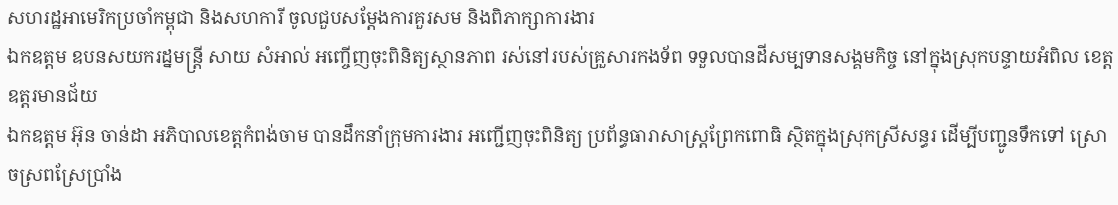សហរដ្ឋអាមេរិកប្រចាំកម្ពុជា និងសហការី ចូលជួបសម្ដែងការគួរសម និងពិភាក្សាការងារ
ឯកឧត្ដម ឧបនសយករដ្នមន្ត្រី សាយ សំអាល់ អញ្ចើញចុះពិនិត្យស្ថានភាព រស់នៅរបស់គ្រួសារកងទ័ព ទទួលបានដីសម្បទានសង្គមកិច្ច នៅក្នុងស្រុកបន្ទាយអំពិល ខេត្តឧត្តរមានជ័យ
ឯកឧត្តម អ៊ុន ចាន់ដា អភិបាលខេត្តកំពង់ចាម បានដឹកនាំក្រុមការងារ អញ្ជើញចុះពិនិត្យ ប្រព័ន្ធធារាសាស្ត្រព្រែកពោធិ ស្ថិតក្នុងស្រុកស្រីសន្ធរ ដើម្បីបញ្ជូនទឹកទៅ ស្រោចស្រពស្រែប្រាំង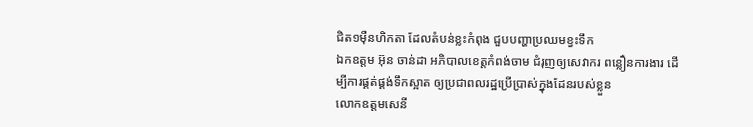ជិត១មុឺនហិកតា ដែលតំបន់ខ្លះកំពុង ជួបបញ្ហាប្រឈមខ្វះទឹក
ឯកឧត្តម អ៊ុន ចាន់ដា អភិបាលខេត្តកំពង់ចាម ជំរុញឲ្យសេវាករ ពន្លឿនការងារ ដើម្បីការផ្គត់ផ្គង់ទឹកស្អាត ឲ្យប្រជាពលរដ្ឋប្រើប្រាស់ក្នុងដែនរបស់ខ្លួន
លោកឧត្តមសេនី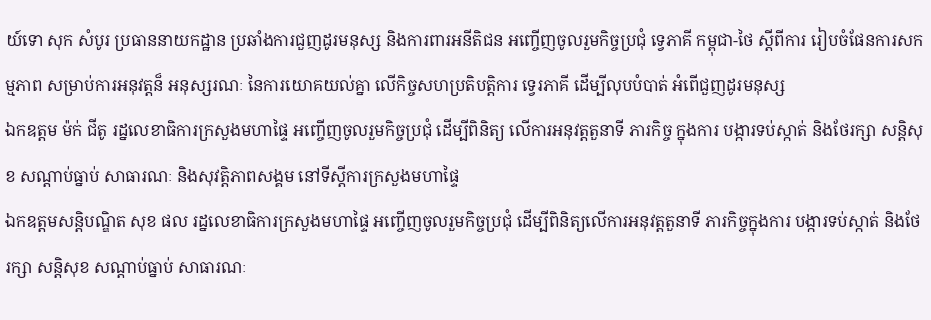យ៍ទោ សុក សំបូរ ប្រធាននាយកដ្ឋាន ប្រឆាំងការជួញដូរមនុស្ស និងការពារអនីតិជន អញ្ចើញចូលរួមកិច្ចប្រជុំ ទ្វេភាគី កម្ពុជា-ថៃ ស្តីពីការ រៀបចំផែនការសកម្មភាព សម្រាប់ការអនុវត្តន៏ អនុស្សរណៈ នៃការយោគយល់គ្នា លើកិច្ចសហប្រតិបត្តិការ ទ្វេរភាគី ដើម្បីលុបបំបាត់ អំពើជួញដូរមនុស្ស
ឯកឧត្តម ម៉ក់ ជីតូ រដ្នលេខាធិការក្រសួងមហាផ្ទៃ អញ្ចើញចូលរួមកិច្ចប្រជុំ ដើម្បីពិនិត្យ លើការអនុវត្តតួនាទី ភារកិច្ច ក្នុងការ បង្ការទប់ស្កាត់ និងថែរក្សា សន្តិសុខ សណ្តាប់ធ្នាប់ សាធារណៈ និងសុវត្ដិភាពសង្គម នៅទីស្ដីការក្រសួងមហាផ្ទៃ
ឯកឧត្ដមសន្តិបណ្ឌិត សុខ ផល រដ្នលេខាធិការក្រសួងមហាផ្ទៃ អញ្ចើញចូលរួមកិច្ចប្រជុំ ដើម្បីពិនិត្យលើការអនុវត្តតួនាទី ភារកិច្ចក្នុងការ បង្ការទប់ស្កាត់ និងថែរក្សា សន្តិសុខ សណ្តាប់ធ្នាប់ សាធារណៈ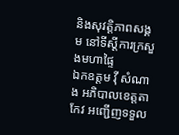និងសុវត្ដិភាពសង្គម នៅទីស្ដីការក្រសួងមហាផ្ទៃ
ឯកឧត្តម វ៉ី សំណាង អភិបាលខេត្តតាកែវ អញ្ជើញទទួល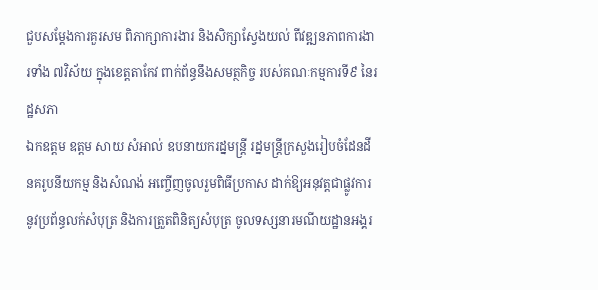ជួបសម្ដែងការគួរសម ពិភាក្សាការងារ និងសិក្សាស្វែងយល់ ពីវឌ្ឍនភាពការងារទាំង ៧វិស័យ ក្នុងខេត្តតាកែវ ពាក់ព័ន្ធនឹងសមត្ថកិច្ច របស់គណៈកម្មការទី៩ នៃរដ្ឋសភា
ឯកឧត្តម ឧត្តម សាយ សំអាល់ ឧបនាយករដ្នមន្ត្រី រដ្នមន្ត្រីក្រសួងរៀបចំដែនដី នគរូបនីយកម្ម និងសំណង់ អញ្ចើញចូលរួមពិធីប្រកាស ដាក់ឱ្យអនុវត្តជាផ្លូវការ នូវប្រព័ន្ធលក់សំបុត្រ និងការត្រួតពិនិត្យសំបុត្រ ចូលទស្សនារមណីយដ្ឋានអង្គរ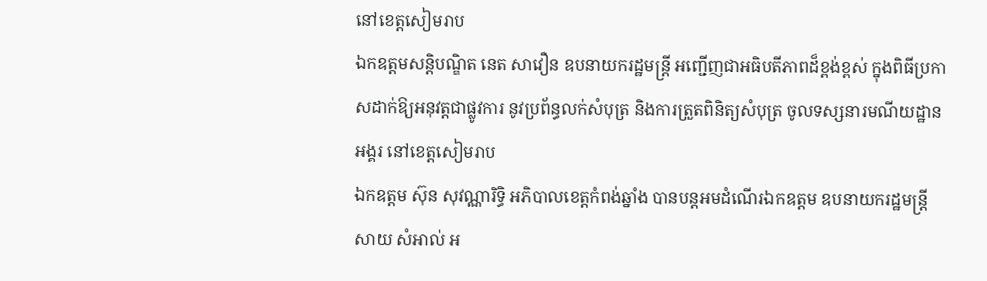នៅខេត្តសៀមរាប
ឯកឧត្តមសន្តិបណ្ឌិត នេត សាវឿន ឧបនាយករដ្ឋមន្ត្រី អញ្ជេីញជាអធិបតីភាពដ៏ខ្ពង់ខ្ពស់ ក្នុងពិធីប្រកាសដាក់ឱ្យអនុវត្តជាផ្លូវការ នូវប្រព័ន្ធលក់សំបុត្រ និងការត្រួតពិនិត្យសំបុត្រ ចូលទស្សនារមណីយដ្ឋានអង្គរ នៅខេត្តសៀមរាប
ឯកឧត្តម ស៊ុន សុវណ្ណារិទ្ធិ អភិបាលខេត្តកំពង់ឆ្នាំង បានបន្តអមដំណើរឯកឧត្តម ឧបនាយករដ្ឋមន្រ្តី សាយ សំអាល់ អ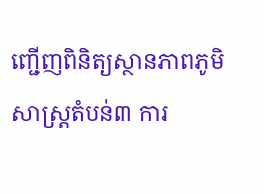ញ្ជើញពិនិត្យស្ថានភាពភូមិសាស្ត្រតំបន់៣ ការ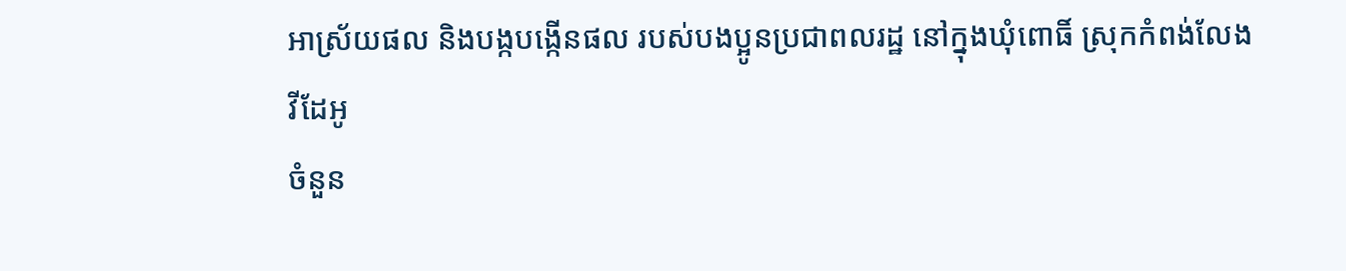អាស្រ័យផល និងបង្កបង្កើនផល របស់បងប្អូនប្រជាពលរដ្ឋ នៅក្នុងឃុំពោធិ៍ ស្រុកកំពង់លែង
វីដែអូ
ចំនួន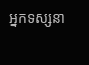អ្នកទស្សនា